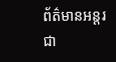ព័ត៌មានអន្តរជា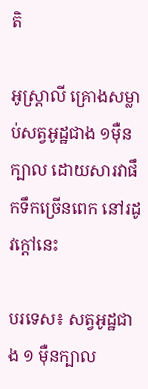តិ

អូស្រ្តាលី គ្រោងសម្លាប់សត្វអូដ្ឋជាង ១ម៉ឺនក្បាល ដោយសារវាផឹកទឹកច្រើនពេក នៅរដូវក្តៅនេះ

បរទេស៖ សត្វអូដ្ឋជាង ១ ម៉ឺនក្បាល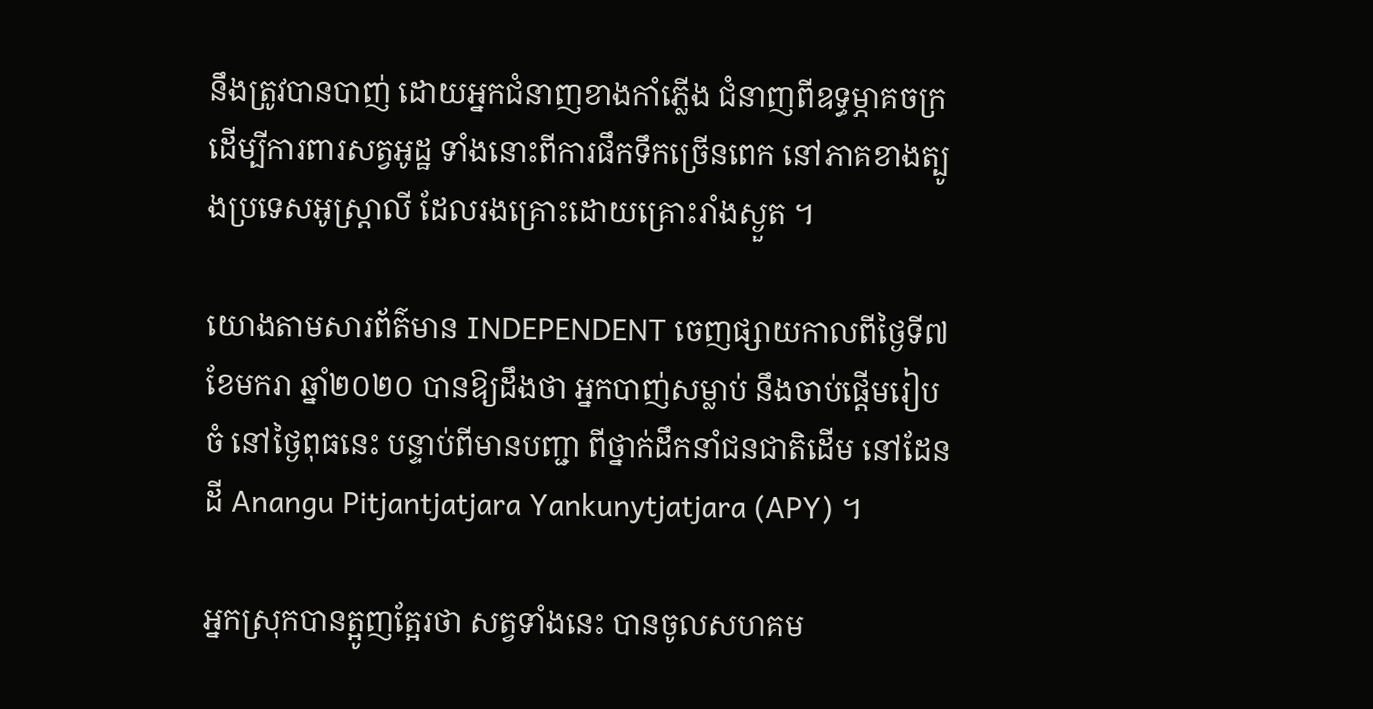នឹងត្រូវបានបាញ់ ដោយអ្នកជំនាញខាងកាំភ្លើង ជំនាញពីឧទ្ធម្ភាគចក្រ ដើម្បីការពារសត្វអូដ្ឋ ទាំងនោះពីការផឹកទឹកច្រើនពេក នៅភាគខាងត្បូងប្រទេសអូស្រ្តាលី ដែលរងគ្រោះដោយគ្រោះរាំងស្ងួត ។

យោងតាមសារព័ត៌មាន INDEPENDENT ចេញផ្សាយកាលពីថ្ងៃទី៧ ខែមករា ឆ្នាំ២០២០ បានឱ្យដឹងថា អ្នកបាញ់សម្លាប់ នឹងចាប់ផ្តើមរៀបចំ នៅថ្ងៃពុធនេះ បន្ទាប់ពីមានបញ្ជា ពីថ្នាក់ដឹកនាំជនជាតិដើម នៅដែនដី Anangu Pitjantjatjara Yankunytjatjara (APY) ។

អ្នកស្រុកបានត្អូញត្អែរថា សត្វទាំងនេះ បានចូលសហគម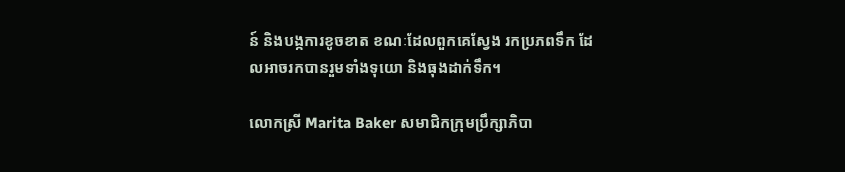ន៍ និងបង្កការខូចខាត ខណៈដែលពួកគេស្វែង រកប្រភពទឹក ដែលអាចរកបានរួមទាំងទុយោ និងធុងដាក់ទឹក។

លោកស្រី Marita Baker សមាជិកក្រុមប្រឹក្សាភិបា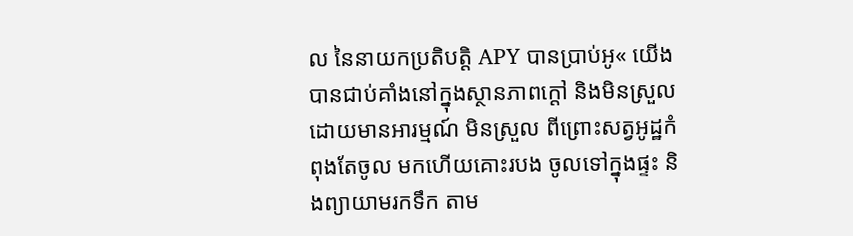ល នៃនាយកប្រតិបត្តិ APY បានប្រាប់អូ« យើងបានជាប់គាំងនៅក្នុងស្ថានភាពក្តៅ និងមិនស្រួល ដោយមានអារម្មណ៍ មិនស្រួល ពីព្រោះសត្វអូដ្ឋកំពុងតែចូល មកហើយគោះរបង ចូលទៅក្នុងផ្ទះ និងព្យាយាមរកទឹក តាម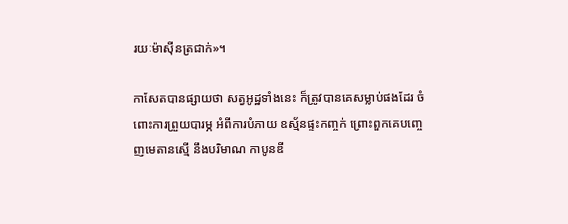រយៈម៉ាស៊ីនត្រជាក់»។

កាសែតបានផ្សាយថា សត្វអូដ្ឋទាំងនេះ ក៏ត្រូវបានគេសម្លាប់ផងដែរ ចំពោះការព្រួយបារម្ភ អំពីការបំភាយ ឧស្ម័នផ្ទះកញ្ចក់ ព្រោះពួកគេបញ្ចេញមេតានស្មើ នឹងបរិមាណ កាបូនឌី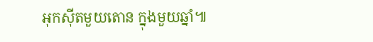អុកស៊ីតមួយតោន ក្នុងមួយឆ្នាំ៕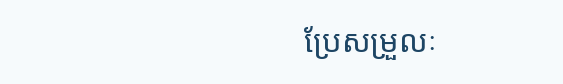ប្រែសម្រួលៈ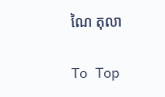ណៃ តុលា

To Top